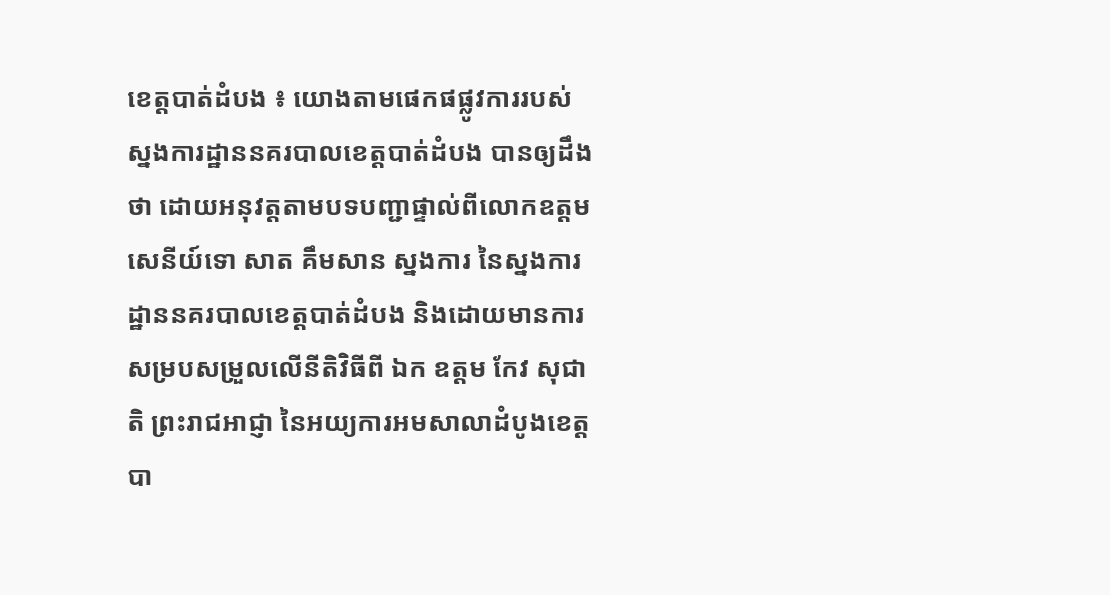ខេត្តបាត់ដំបង ៖ យោងតាមផេកផផ្លូវការរបស់ ស្នងការដ្ឋាននគរបាលខេត្តបាត់ដំបង បានឲ្យដឹងថា ដោយអនុវត្តតាមបទបញ្ជាផ្ទាល់ពីលោកឧត្ដមសេនីយ៍ទោ សាត គឹមសាន ស្នងការ នៃស្នងការដ្ឋាននគរបាលខេត្តបាត់ដំបង និងដោយមានការ សម្របសម្រួលលើនីតិវិធីពី ឯក ឧត្តម កែវ សុជាតិ ព្រះរាជអាជ្ញា នៃអយ្យការអមសាលាដំបូងខេត្តបា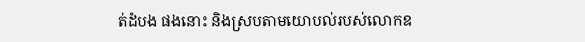ត់ដំបង ផងនោះ និងស្របតាមយោបល់របស់លោកឧ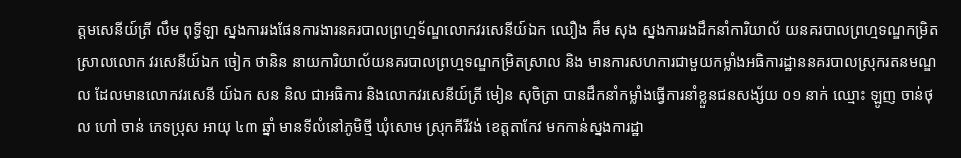ត្តមសេនីយ៍ត្រី លឹម ពុទ្ធីឡា ស្នងការរងផែនការងារនគរបាលព្រហ្មទ័ណ្ឌលោកវរសេនីយ៍ឯក ឈឿង គឹម សុង ស្នងការរងដឹកនាំការិយាល័ យនគរបាលព្រហ្មទណ្ឌកម្រិតស្រាលលោក វរសេនីយ៍ឯក ចៀក ថានិន នាយការិយាល័យនគរបាលព្រហ្មទណ្ឌកម្រិតស្រាល និង មានការសហការជាមួយកម្លាំងអធិការដ្ឋាននគរបាលស្រុករតនមណ្ឌល ដែលមានលោកវរសេនី យ៍ឯក សន និល ជាអធិការ និងលោកវរសេនីយ៍ត្រី មៀន សុចិត្រា បានដឹកនាំកម្លាំងធ្វើការនាំខ្លួនជនសង្ស័យ ០១ នាក់ ឈ្មោះ ឡូញ ចាន់ថុល ហៅ ចាន់ ភេទប្រុស អាយុ ៤៣ ឆ្នាំ មានទីលំនៅភូមិថ្មី ឃុំសោម ស្រុកគីរីវង់ ខេត្តតាកែវ មកកាន់ស្នងការដ្ឋា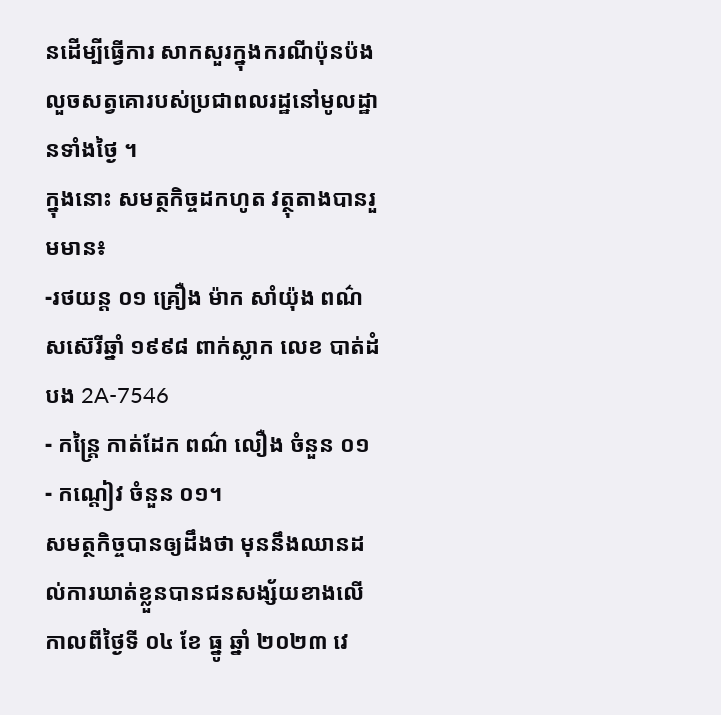នដើម្បីធ្វើការ សាកសួរក្នុងករណីប៉ុនប៉ងលួចសត្វគោរបស់ប្រជាពលរដ្ឋនៅមូលដ្ឋានទាំងថ្ងៃ ។
ក្នុងនោះ សមត្ថកិច្ចដកហូត វត្ថុតាងបានរួមមាន៖
-រថយន្ត ០១ គ្រឿង ម៉ាក សាំយ៉ុង ពណ៌សស៊េរីឆ្នាំ ១៩៩៨ ពាក់ស្លាក លេខ បាត់ដំបង 2A-7546
- កន្ត្រៃ កាត់ដែក ពណ៌ លឿង ចំនួន ០១
- កណ្តៀវ ចំនួន ០១។
សមត្ថកិច្ចបានឲ្យដឹងថា មុននឹងឈានដល់ការឃាត់ខ្លួនបានជនសង្ស័យខាងលើ កាលពីថ្ងៃទី ០៤ ខែ ធ្នូ ឆ្នាំ ២០២៣ វេ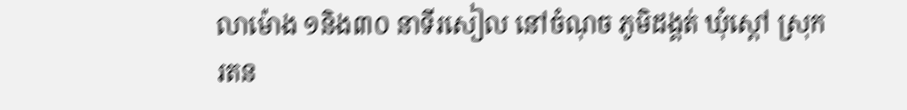លាម៉ោង ១និង៣០ នាទីរសៀល នៅចំណុច ភូមិដង្គត់ ឃុំស្តៅ ស្រុករតន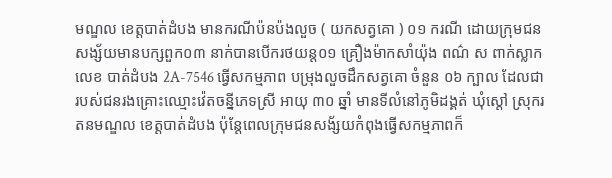មណ្ឌល ខេត្តបាត់ដំបង មានករណីប៉នប៉ងលួច ( យកសត្វគោ ) ០១ ករណី ដោយក្រុមជនសង្ស័យមានបក្សពួក០៣ នាក់បានបើករថយន្ត០១ គ្រឿងម៉ាកសាំយ៉ុង ពណ៌ ស ពាក់ស្លាកលេខ បាត់ដំបង 2A-7546 ធ្វើសកម្មភាព បម្រុងលួចដឹកសត្វគោ ចំនួន ០៦ ក្បាល ដែលជារបស់ជនរងគ្រោះឈ្មោះវ៉េតចន្នីភេទស្រី អាយុ ៣០ ឆ្នាំ មានទីលំនៅភូមិដង្គត់ ឃុំស្តៅ ស្រុករតនមណ្ឌល ខេត្តបាត់ដំបង ប៉ុន្តែពេលក្រុមជនសង័្សយកំពុងធ្វើសកម្មភាពក៏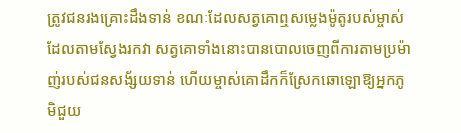ត្រូវជនរងគ្រោះដឹងទាន់ ខណៈដែលសត្វគោឮសម្លេងម៉ូតូរបស់ម្ចាស់ដែលតាមស្វែងរកវា សត្វគោទាំងនោះបានបោលចេញពីការតាមប្រម៉ាញ់របស់ជនសង័្សយទាន់ ហើយម្ចាស់គោដឹកក៏ស្រែកឆោឡោឱ្យអ្នកភូមិជួយ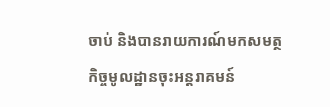ចាប់ និងបានរាយការណ៍មកសមត្ថកិច្ចមូលដ្ឋានចុះអន្តរាគមន៍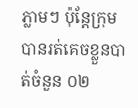ភ្លាមៗ ប៉ុន្តែក្រុម បានរត់គេចខ្លួនបាត់ចំនួន ០២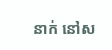នាក់ នៅស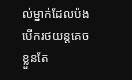ល់ម្នាក់ដែលប៉ងបេីករថយន្តគេចខ្លួនតែ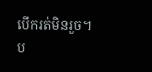បើករត់មិនរួច។
ប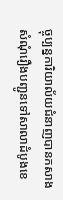ច្ចុប្បន្នការិយាល័យជំនាញបានកសាងសំណុំរឿងបញ្ជូនទៅសាលាដំបូងខេ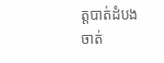ត្តបាត់ដំបងចាត់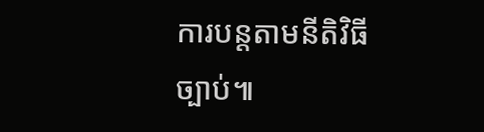ការបន្តតាមនីតិវិធីច្បាប់៕